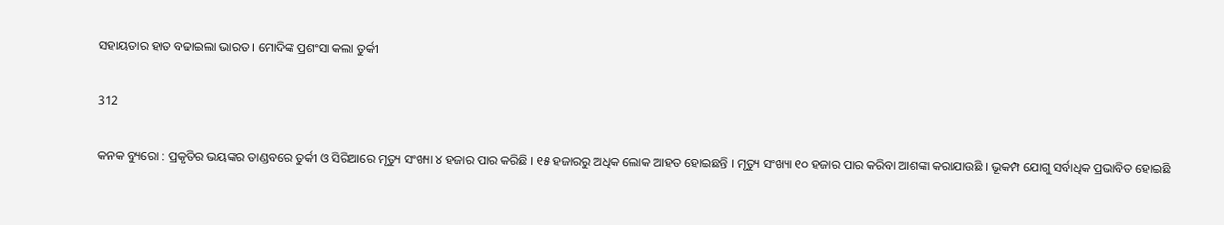ସହାୟତାର ହାତ ବଢାଇଲା ଭାରତ । ମୋଦିଙ୍କ ପ୍ରଶଂସା କଲା ତୁର୍କୀ

312

କନକ ବ୍ୟୁରୋ : ପ୍ରକୃତିର ଭୟଙ୍କର ତାଣ୍ଡବରେ ତୁର୍କୀ ଓ ସିରିଆରେ ମୃତ୍ୟୁ ସଂଖ୍ୟା ୪ ହଜାର ପାର କରିଛି । ୧୫ ହଜାରରୁ ଅଧିକ ଲୋକ ଆହତ ହୋଇଛନ୍ତି । ମୃତ୍ୟୁ ସଂଖ୍ୟା ୧୦ ହଜାର ପାର କରିବା ଆଶଙ୍କା କରାଯାଉଛି । ଭୂକମ୍ପ ଯୋଗୁ ସର୍ବାଧିକ ପ୍ରଭାବିତ ହୋଇଛି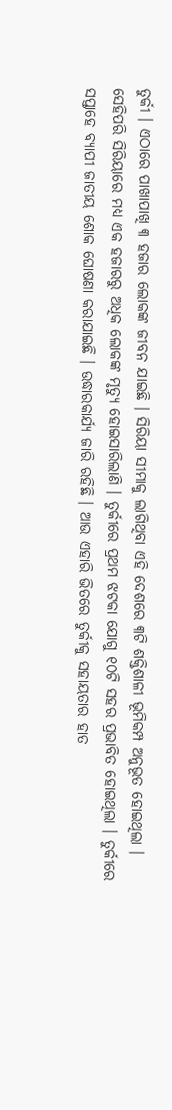ତୁର୍କୀ । ଏଠାରେ ପାଖାପାଖି ୩ ହଜାର ଲୋକଙ୍କ ଜୀବନ ଯାଇଛି । ସିରିୟା ସୀମାକୁ ଲାଗିଥିବା ଏହି ଦେଶରେ ୩ଟି ଶକ୍ତିଶାଳୀ ଭୂମିକମ୍ପ ଅନୁଭୂତ ହୋଇଥିଲା । ସେହିପରି ସିରିୟାରେ ମଧ୍ୟ ଏକ ହଜାରରୁ ଅଧିକ ଲୋକଙ୍କ ମୃତ୍ୟୁ ହୋଇସାରିଲାଣି । ତୁର୍କୀରେ ପ୍ରଥମ ଝଟକା ଯୋଗୁ ୧୦ଟି ସହର ପ୍ରଭାବିତ ହୋଇଥିଲା । ତୁର୍କୀରେ ସପ୍ତାହେ ବ୍ୟାପୀ ଜାତୀୟ ଶୋକ ଘୋଷଣା କରାଯାଇଛି । ଉଦ୍ଧାରକାର୍ଯ୍ୟ ଜାରି ରହିଛି । ଆଉ ଏହାରି ଭିତରେ ତୁର୍କୀକୁ ସହାୟତାର ହାତ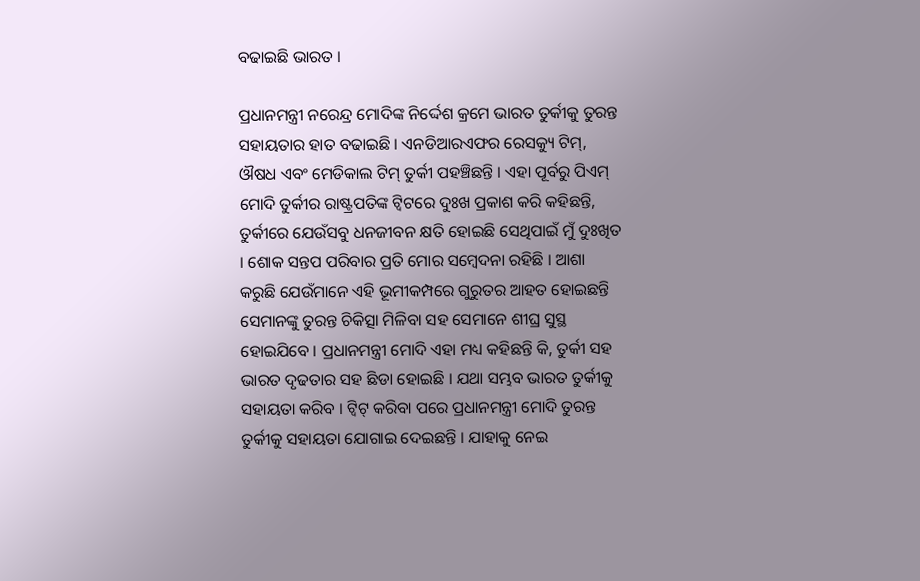ବଢାଇଛି ଭାରତ ।

ପ୍ରଧାନମନ୍ତ୍ରୀ ନରେନ୍ଦ୍ର ମୋଦିଙ୍କ ନିର୍ଦ୍ଦେଶ କ୍ରମେ ଭାରତ ତୁର୍କୀକୁ ତୁରନ୍ତ ସହାୟତାର ହାତ ବଢାଇଛି । ଏନଡିଆରଏଫର ରେସକ୍ୟୁ ଟିମ୍, ଔଷଧ ଏବଂ ମେଡିକାଲ ଟିମ୍ ତୁର୍କୀ ପହଞ୍ଚିଛନ୍ତି । ଏହା ପୂର୍ବରୁ ପିଏମ୍ ମୋଦି ତୁର୍କୀର ରାଷ୍ଟ୍ରପତିଙ୍କ ଟ୍ୱିଟରେ ଦୁଃଖ ପ୍ରକାଶ କରି କହିଛନ୍ତି, ତୁର୍କୀରେ ଯେଉଁସବୁ ଧନଜୀବନ କ୍ଷତି ହୋଇଛି ସେଥିପାଇଁ ମୁଁ ଦୁଃଖିତ । ଶୋକ ସନ୍ତପ ପରିବାର ପ୍ରତି ମୋର ସମ୍ବେଦନା ରହିଛି । ଆଶା କରୁଛି ଯେଉଁମାନେ ଏହି ଭୂମୀକମ୍ପରେ ଗୁରୁତର ଆହତ ହୋଇଛନ୍ତି ସେମାନଙ୍କୁ ତୁରନ୍ତ ଚିକିତ୍ସା ମିଳିବା ସହ ସେମାନେ ଶୀଘ୍ର ସୁସ୍ଥ ହୋଇଯିବେ । ପ୍ରଧାନମନ୍ତ୍ରୀ ମୋଦି ଏହା ମଧ୍ୟ କହିଛନ୍ତି କି, ତୁର୍କୀ ସହ ଭାରତ ଦୃଢତାର ସହ ଛିଡା ହୋଇଛି । ଯଥା ସମ୍ଭବ ଭାରତ ତୁର୍କୀକୁ ସହାୟତା କରିବ । ଟ୍ୱିଟ୍ କରିବା ପରେ ପ୍ରଧାନମନ୍ତ୍ରୀ ମୋଦି ତୁରନ୍ତ ତୁର୍କୀକୁ ସହାୟତା ଯୋଗାଇ ଦେଇଛନ୍ତି । ଯାହାକୁ ନେଇ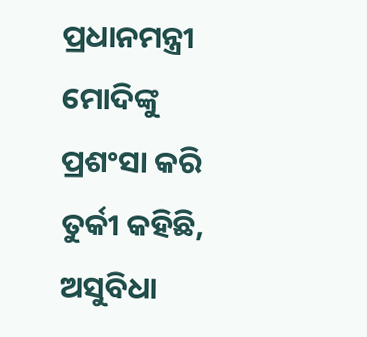ପ୍ରଧାନମନ୍ତ୍ରୀ ମୋଦିଙ୍କୁ ପ୍ରଶଂସା କରି ତୁର୍କୀ କହିଛି, ଅସୁବିଧା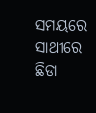ସମୟରେ ସାଥୀରେ ଛିଡା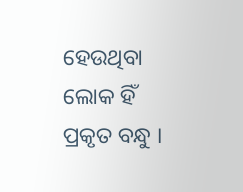ହେଉଥିବା ଲୋକ ହିଁ ପ୍ରକୃତ ବନ୍ଧୁ ।